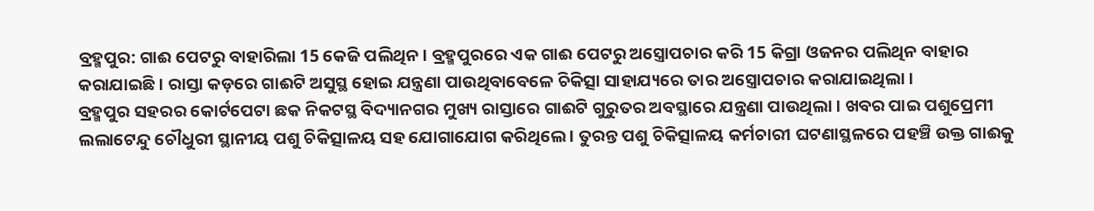ବ୍ରହ୍ମପୁର: ଗାଈ ପେଟରୁ ବାହାରିଲା 15 କେଜି ପଲିଥିନ । ବ୍ରହ୍ମପୁରରେ ଏକ ଗାଈ ପେଟରୁ ଅସ୍ତ୍ରୋପଚାର କରି 15 କିଗ୍ରା ଓଜନର ପଲିଥିନ ବାହାର କରାଯାଇଛି । ରାସ୍ତା କଡ଼ରେ ଗାଈଟି ଅସୁସ୍ଥ ହୋଇ ଯନ୍ତ୍ରଣା ପାଉଥିବାବେଳେ ଚିକିତ୍ସା ସାହାଯ୍ୟରେ ତାର ଅସ୍ତ୍ରୋପଚାର କରାଯାଇଥିଲା।
ବ୍ରହ୍ମପୁର ସହରର କୋର୍ଟପେଟା ଛକ ନିକଟସ୍ଥ ବିଦ୍ୟାନଗର ମୁଖ୍ୟ ରାସ୍ତାରେ ଗାଈଟି ଗୁରୁତର ଅବସ୍ଥାରେ ଯନ୍ତ୍ରଣା ପାଉଥିଲା । ଖବର ପାଇ ପଶୁପ୍ରେମୀ ଲଲାଟେନ୍ଦୁ ଚୌଧୁରୀ ସ୍ଥାନୀୟ ପଶୁ ଚିକିତ୍ସାଳୟ ସହ ଯୋଗାଯୋଗ କରିଥିଲେ । ତୁରନ୍ତ ପଶୁ ଚିକିତ୍ସାଳୟ କର୍ମଚାରୀ ଘଟଣାସ୍ଥଳରେ ପହଞ୍ଚି ଉକ୍ତ ଗାଈକୁ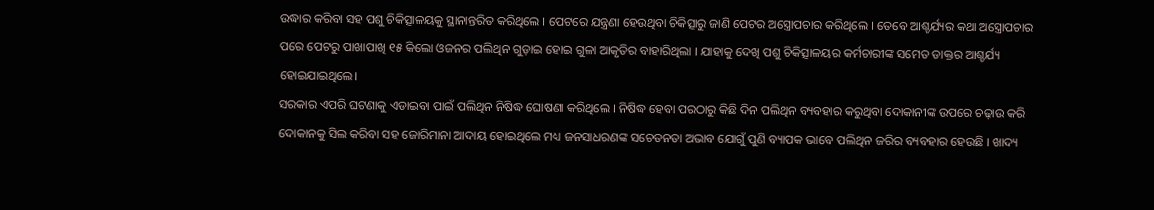ଉଦ୍ଧାର କରିବା ସହ ପଶୁ ଚିକିତ୍ସାଳୟକୁ ସ୍ଥାନାନ୍ତରିତ କରିଥିଲେ । ପେଟରେ ଯନ୍ତ୍ରଣା ହେଉଥିବା ଚିକିତ୍ସାରୁ ଜାଣି ପେଟର ଅସ୍ତ୍ରୋପଚାର କରିଥିଲେ । ତେବେ ଆଶ୍ଚର୍ଯ୍ୟର କଥା ଅସ୍ତ୍ରୋପଚାର ପରେ ପେଟରୁ ପାଖାପାଖି ୧୫ କିଲୋ ଓଜନର ପଲିଥିନ ଗୁଡ଼ାଇ ହୋଇ ଗୁଳା ଆକୃତିର ବାହାରିଥିଲା । ଯାହାକୁ ଦେଖି ପଶୁ ଚିକିତ୍ସାଳୟର କର୍ମଚାରୀଙ୍କ ସମେତ ଡାକ୍ତର ଆଶ୍ଚର୍ଯ୍ୟ ହୋଇଯାଇଥିଲେ।
ସରକାର ଏପରି ଘଟଣାକୁ ଏଡାଇବା ପାଇଁ ପଲିଥିନ ନିଷିଦ୍ଧ ଘୋଷଣା କରିଥିଲେ । ନିଷିଦ୍ଧ ହେବା ପରଠାରୁ କିଛି ଦିନ ପଲିଥିନ ବ୍ୟବହାର କରୁଥିବା ଦୋକାନୀଙ୍କ ଉପରେ ଚଢ଼ାଉ କରି ଦୋକାନକୁ ସିଲ କରିବା ସହ ଜୋରିମାନା ଆଦାୟ ହୋଇଥିଲେ ମଧ୍ୟ ଜନସାଧରଣଙ୍କ ସଚେତନତା ଅଭାବ ଯୋଗୁଁ ପୁଣି ବ୍ୟାପକ ଭାବେ ପଲିଥିନ ଜରିର ବ୍ୟବହାର ହେଉଛି । ଖାଦ୍ୟ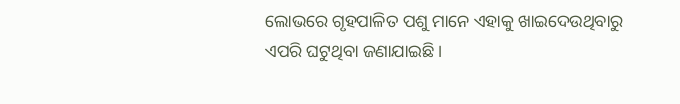ଲୋଭରେ ଗୃହପାଳିତ ପଶୁ ମାନେ ଏହାକୁ ଖାଇଦେଉଥିବାରୁ ଏପରି ଘଟୁଥିବା ଜଣାଯାଇଛି ।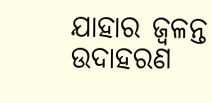ଯାହାର ଜ୍ବଳନ୍ତ ଉଦାହରଣ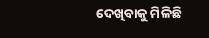ଦେଖିବାକୁ ମିଳିଛି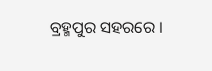ବ୍ରହ୍ମପୁର ସହରରେ ।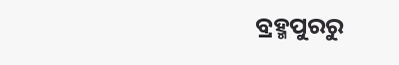ବ୍ରହ୍ମପୁରରୁ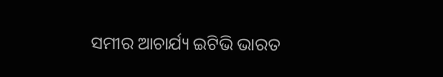ସମୀର ଆଚାର୍ଯ୍ୟ ଇଟିଭି ଭାରତ